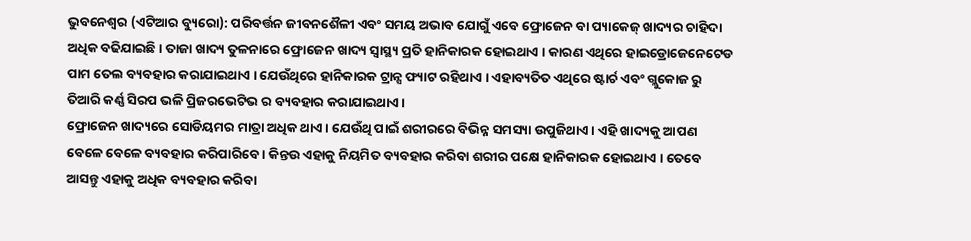ଭୁବନେଶ୍ୱର (ଏଟିଆର ବ୍ୟୁରୋ): ପରିବର୍ତ୍ତନ ଜୀବନଶୈଳୀ ଏବଂ ସମୟ ଅଭାବ ଯୋଗୁଁ ଏବେ ଫ୍ରୋଜେନ ବା ପ୍ୟାକେଜ୍ ଖାଦ୍ୟର ଚାହିଦା ଅଧିକ ବଢିଯାଇଛି । ତାଜା ଖାଦ୍ୟ ତୁଳନାରେ ଫ୍ରୋଜେନ ଖାଦ୍ୟ ସ୍ୱାସ୍ଥ୍ୟ ପ୍ରତି ହାନିକାରକ ହୋଇଥାଏ । କାରଣ ଏଥିରେ ହାଇଡ୍ରୋଜେନେଟେଡ ପାମ ତେଲ ବ୍ୟବହାର କରାଯାଇଥାଏ । ଯେଉଁଥିରେ ହାନିକାରକ ଟ୍ରାନ୍ସ ଫ୍ୟାଟ ରହିଥାଏ । ଏହାବ୍ୟତିତ ଏଥିରେ ଷ୍ଟାର୍ଚ ଏବଂ ଗ୍ଲୁକୋଜ ରୁ ତିଆରି କର୍ଣ୍ଣ ସିରପ ଭଳି ପ୍ରିଜରଭେଟିଭ ର ବ୍ୟବହାର କରାଯାଇଥାଏ ।
ଫ୍ରୋଜେନ ଖାଦ୍ୟରେ ସୋଡିୟମର ମାତ୍ରା ଅଧିକ ଥାଏ । ଯେଉଁଥି ପାଇଁ ଶରୀରରେ ବିଭିନ୍ନ ସମସ୍ୟା ଉପୁଜିଥାଏ । ଏହି ଖାଦ୍ୟକୁ ଆପଣ ବେଳେ ବେଳେ ବ୍ୟବହାର କରିପାରିବେ । କିନ୍ତଉ ଏହାକୁ ନିୟମିତ ବ୍ୟବହାର କରିବା ଶରୀର ପକ୍ଷେ ହାନିକାରକ ହୋଇଥାଏ । ତେବେ ଆସନ୍ତୁ ଏହାକୁ ଅଧିକ ବ୍ୟବହାର କରିବା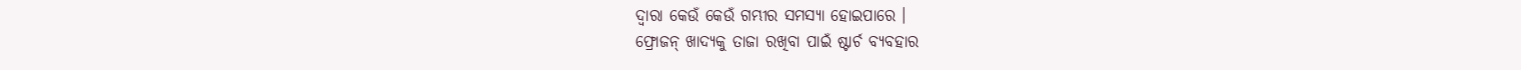ଦ୍ୱାରା କେଉଁ କେଉଁ ଗମ୍ଭୀର ସମସ୍ୟା ହୋଇପାରେ ।
ଫ୍ରୋଜନ୍ ଖାଦ୍ୟକୁ ତାଜା ରଖିବା ପାଇଁ ଷ୍ଟାର୍ଚ ବ୍ୟବହାର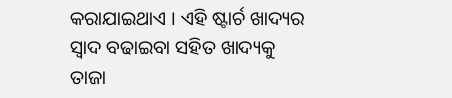କରାଯାଇଥାଏ । ଏହି ଷ୍ଟାର୍ଚ ଖାଦ୍ୟର ସ୍ୱାଦ ବଢାଇବା ସହିତ ଖାଦ୍ୟକୁ ତାଜା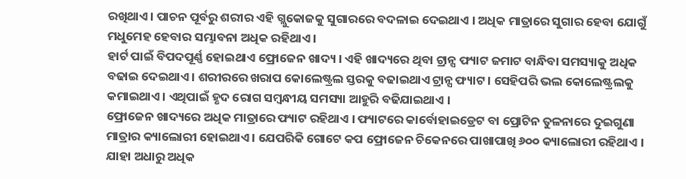ରଖିଥାଏ । ପାଚନ ପୂର୍ବରୁ ଶରୀର ଏହି ଗ୍ଲୁକୋଜକୁ ସୁଗାରରେ ବଦଳାଇ ଦେଇଥାଏ । ଅଧିକ ମାତ୍ରାରେ ସୁଗାର ହେବା ଯୋଗୁଁ ମଧୁମେହ ହେବାର ସମ୍ଭାବନା ଅଧିକ ରହିଥାଏ ।
ହାର୍ଟ ପାଇଁ ବିପଦପୂର୍ଣ୍ଣ ହୋଇଥାଏ ଫ୍ରୋଜେନ ଖାଦ୍ୟ । ଏହି ଖାଦ୍ୟରେ ଥିବା ଟ୍ରାନ୍ସ ଫ୍ୟାଟ ଜମାଟ ବାନ୍ଧିବା ସମସ୍ୟାକୁ ଅଧିକ ବଢାଇ ଦେଇଥାଏ । ଶରୀରରେ ଖରାପ କୋଲେଷ୍ଟ୍ରଲ ସ୍ତରକୁ ବଢାଇଥାଏ ଟ୍ରାନ୍ସ ଫ୍ୟାଟ । ସେହିପରି ଭଲ କୋଲେଷ୍ଟ୍ରଲକୁ କମାଇଥାଏ । ଏଥିପାଇଁ ହୃଦ ରୋଗ ସମ୍ବନ୍ଧୀୟ ସମସ୍ୟା ଆହୁରି ବଢିଯାଇଥାଏ ।
ଫ୍ରୋଜେନ ଖାଦ୍ୟରେ ଅଧିକ ମାତ୍ରାରେ ଫ୍ୟାଟ ରହିଥାଏ । ଫ୍ୟାଟରେ କାର୍ବୋହାଇଡ୍ରେଟ ବା ପ୍ରୋଟିନ ତୁଳନାରେ ଦୁଇଗୁଣା ମାତ୍ରାର କ୍ୟାଲୋରୀ ହୋଇଥାଏ । ଯେପରିକି ଗୋଟେ କପ ଫ୍ରୋଜେନ ଚିକେନରେ ପାଖାପାଖି ୬୦୦ କ୍ୟାଲୋରୀ ରହିଥାଏ । ଯାହା ଅଧାରୁ ଅଧିକ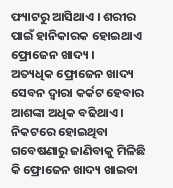ଫ୍ୟାଟରୁ ଆସିଥାଏ । ଶରୀର ପାଇଁ ହାନିକାରକ ହୋଇଥାଏ ଫ୍ରୋଜେନ ଖାଦ୍ୟ ।
ଅତ୍ୟଧିକ ଫ୍ରୋଜେନ ଖାଦ୍ୟ ସେବନ ଦ୍ୱାରା କର୍କଟ ହେବାର ଆଶଙ୍କା ଅଧିକ ବଢିଥାଏ । ନିକଟରେ ହୋଇଥିବା ଗବେଷଣାରୁ ଜାଣିବାକୁ ମିଳିଛି କି ଫ୍ରୋଜେନ ଖାଦ୍ୟ ଖାଇବା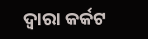ଦ୍ୱାରା କର୍କଟ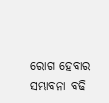ରୋଗ ହେବାର ସମ୍ଭାବନା ବଢି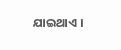ଯାଇଥାଏ ।